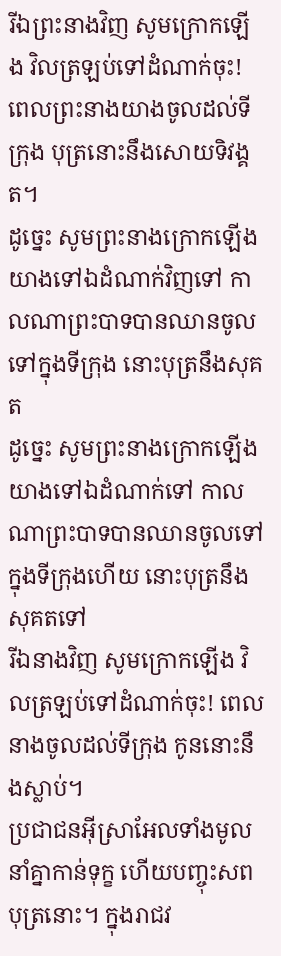រីឯព្រះនាងវិញ សូមក្រោកឡើង វិលត្រឡប់ទៅដំណាក់ចុះ! ពេលព្រះនាងយាងចូលដល់ទីក្រុង បុត្រនោះនឹងសោយទិវង្គត។
ដូច្នេះ សូមព្រះនាងក្រោកឡើង យាងទៅឯដំណាក់វិញទៅ កាលណាព្រះបាទបានឈានចូលទៅក្នុងទីក្រុង នោះបុត្រនឹងសុគត
ដូច្នេះ សូមព្រះនាងក្រោកឡើង យាងទៅឯដំណាក់ទៅ កាលណាព្រះបាទបានឈានចូលទៅក្នុងទីក្រុងហើយ នោះបុត្រនឹងសុគតទៅ
រីឯនាងវិញ សូមក្រោកឡើង វិលត្រឡប់ទៅដំណាក់ចុះ! ពេលនាងចូលដល់ទីក្រុង កូននោះនឹងស្លាប់។
ប្រជាជនអ៊ីស្រាអែលទាំងមូលនាំគ្នាកាន់ទុក្ខ ហើយបញ្ចុះសពបុត្រនោះ។ ក្នុងរាជវ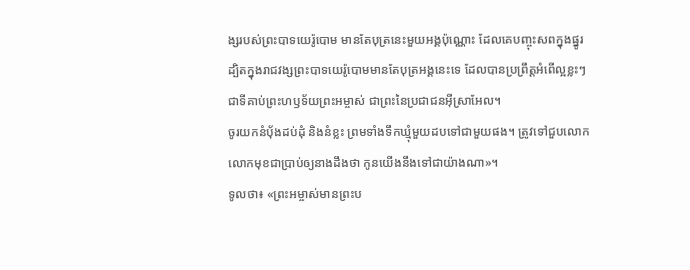ង្សរបស់ព្រះបាទយេរ៉ូបោម មានតែបុត្រនេះមួយអង្គប៉ុណ្ណោះ ដែលគេបញ្ចុះសពក្នុងផ្នូរ ដ្បិតក្នុងរាជវង្សព្រះបាទយេរ៉ូបោមមានតែបុត្រអង្គនេះទេ ដែលបានប្រព្រឹត្តអំពើល្អខ្លះៗ ជាទីគាប់ព្រះហឫទ័យព្រះអម្ចាស់ ជាព្រះនៃប្រជាជនអ៊ីស្រាអែល។
ចូរយកនំបុ័ងដប់ដុំ និងនំខ្លះ ព្រមទាំងទឹកឃ្មុំមួយដបទៅជាមួយផង។ ត្រូវទៅជួបលោក លោកមុខជាប្រាប់ឲ្យនាងដឹងថា កូនយើងនឹងទៅជាយ៉ាងណា»។
ទូលថា៖ «ព្រះអម្ចាស់មានព្រះប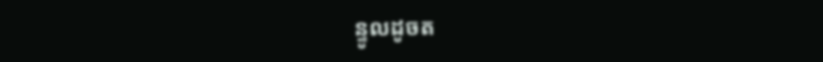ន្ទូលដូចត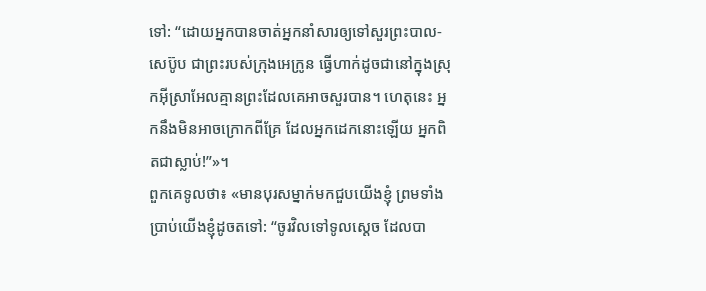ទៅ: “ដោយអ្នកបានចាត់អ្នកនាំសារឲ្យទៅសួរព្រះបាល-សេប៊ូប ជាព្រះរបស់ក្រុងអេក្រូន ធ្វើហាក់ដូចជានៅក្នុងស្រុកអ៊ីស្រាអែលគ្មានព្រះដែលគេអាចសួរបាន។ ហេតុនេះ អ្នកនឹងមិនអាចក្រោកពីគ្រែ ដែលអ្នកដេកនោះឡើយ អ្នកពិតជាស្លាប់!”»។
ពួកគេទូលថា៖ «មានបុរសម្នាក់មកជួបយើងខ្ញុំ ព្រមទាំងប្រាប់យើងខ្ញុំដូចតទៅ: “ចូរវិលទៅទូលស្ដេច ដែលបា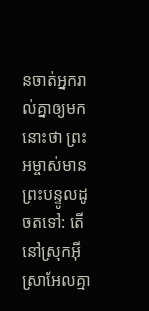នចាត់អ្នករាល់គ្នាឲ្យមកនោះថា ព្រះអម្ចាស់មានព្រះបន្ទូលដូចតទៅ: តើនៅស្រុកអ៊ីស្រាអែលគ្មា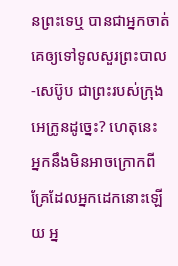នព្រះទេឬ បានជាអ្នកចាត់គេឲ្យទៅទូលសួរព្រះបាល-សេប៊ូប ជាព្រះរបស់ក្រុងអេក្រូនដូច្នេះ? ហេតុនេះ អ្នកនឹងមិនអាចក្រោកពីគ្រែដែលអ្នកដេកនោះឡើយ អ្ន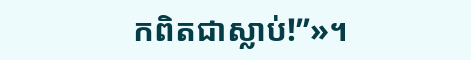កពិតជាស្លាប់!”»។